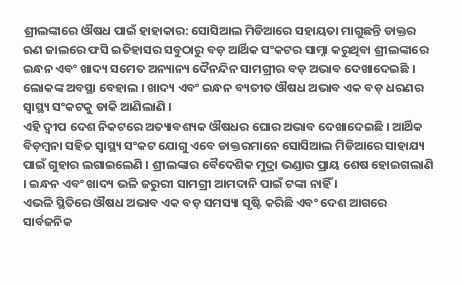ଶ୍ରୀଲଙ୍କାରେ ଔଷଧ ପାଇଁ ହାହାକାର: ସୋସିଆଲ ମିଡିଆରେ ସହାୟତା ମାଗୁଛନ୍ତି ଡାକ୍ତର
ଋଣ ଜାଲରେ ଫସି ଇତିହାସର ସବୁଠାରୁ ବଡ଼ ଆର୍ଥିକ ସଂକଟର ସାମ୍ନା କରୁଥିବା ଶ୍ରୀଲଙ୍କାରେ ଇନ୍ଧନ ଏବଂ ଖାଦ୍ୟ ସମେତ ଅନ୍ୟାନ୍ୟ ଦୈନନ୍ଦିନ ସାମଗ୍ରୀର ବଡ଼ ଅଭାବ ଦେଖାଦେଇଛି । ଲୋକଙ୍କ ଅବସ୍ଥା ବେହାଲ । ଖାଦ୍ୟ ଏବଂ ଇନ୍ଧନ ବ୍ୟତୀତ ଔଷଧ ଅଭାବ ଏକ ବଡ଼ ଧରଣର ସ୍ୱାସ୍ଥ୍ୟ ସଂକଟକୁ ଡାକି ଆଣିଲାଣି ।
ଏହି ଦ୍ୱୀପ ଦେଶ ନିକଟରେ ଅତ୍ୟାବଶ୍ୟକ ଔଷଧର ଘୋର ଅଭାବ ଦେଖାଦେଇଛି । ଆର୍ଥିକ ବିଡ଼ମ୍ବନା ସହିତ ସ୍ୱାସ୍ଥ୍ୟ ସଂକଟ ଯୋଗୁ ଏବେ ଡାକ୍ତରମାନେ ସୋସିଆଲ ମିଡିଆରେ ସାହାଯ୍ୟ ପାଇଁ ଗୁହାର ଲଗାଇଲେଣି । ଶ୍ରୀଲଙ୍କାର ବୈଦେଶିକ ମୁଦ୍ରା ଭଣ୍ଡାର ପ୍ରାୟ ଶେଷ ହୋଇଗଲାଣି । ଇନ୍ଧନ ଏବଂ ଖାଦ୍ୟ ଭଳି ଜରୁରୀ ସାମଗ୍ରୀ ଆମଦାନି ପାଇଁ ଟଙ୍କା ନାହିଁ ।
ଏଭଳି ସ୍ଥିତିରେ ଔଷଧ ଅଭାବ ଏକ ବଡ଼ ସମସ୍ୟା ସୃଷ୍ଟି କରିଛି ଏବଂ ଦେଶ ଆଗରେ ସାର୍ବଜନିକ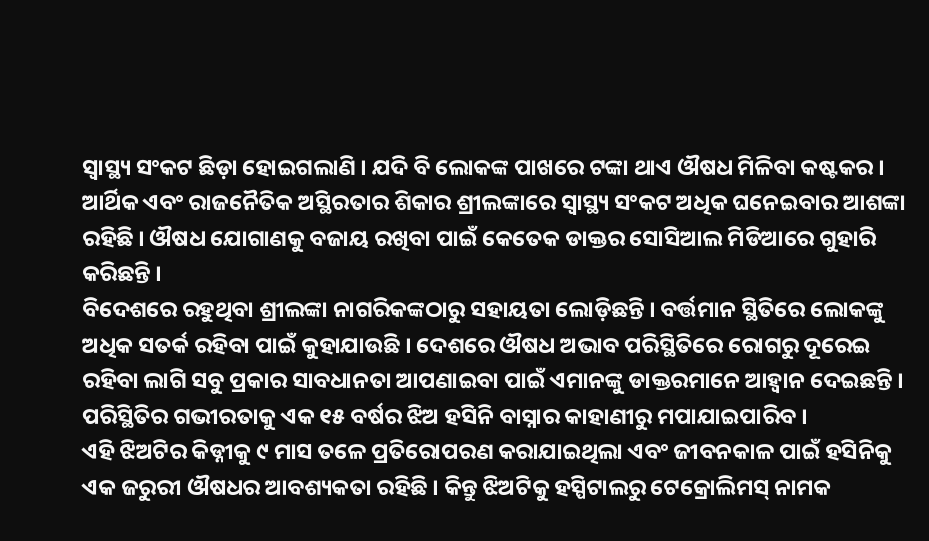ସ୍ୱାସ୍ଥ୍ୟ ସଂକଟ ଛିଡ଼ା ହୋଇଗଲାଣି । ଯଦି ବି ଲୋକଙ୍କ ପାଖରେ ଟଙ୍କା ଥାଏ ଔଷଧ ମିଳିବା କଷ୍ଟକର । ଆର୍ଥିକ ଏବଂ ରାଜନୈତିକ ଅସ୍ଥିରତାର ଶିକାର ଶ୍ରୀଲଙ୍କାରେ ସ୍ୱାସ୍ଥ୍ୟ ସଂକଟ ଅଧିକ ଘନେଇବାର ଆଶଙ୍କା ରହିଛି । ଔଷଧ ଯୋଗାଣକୁ ବଜାୟ ରଖିବା ପାଇଁ କେତେକ ଡାକ୍ତର ସୋସିଆଲ ମିଡିଆରେ ଗୁହାରି କରିଛନ୍ତି ।
ବିଦେଶରେ ରହୁଥିବା ଶ୍ରୀଲଙ୍କା ନାଗରିକଙ୍କଠାରୁ ସହାୟତା ଲୋଡ଼ିଛନ୍ତି । ବର୍ତ୍ତମାନ ସ୍ଥିତିରେ ଲୋକଙ୍କୁ ଅଧିକ ସତର୍କ ରହିବା ପାଇଁ କୁହାଯାଉଛି । ଦେଶରେ ଔଷଧ ଅଭାବ ପରିସ୍ଥିତିରେ ରୋଗରୁ ଦୂରେଇ ରହିବା ଲାଗି ସବୁ ପ୍ରକାର ସାବଧାନତା ଆପଣାଇବା ପାଇଁ ଏମାନଙ୍କୁ ଡାକ୍ତରମାନେ ଆହ୍ୱାନ ଦେଇଛନ୍ତି ।
ପରିସ୍ଥିତିର ଗଭୀରତାକୁ ଏକ ୧୫ ବର୍ଷର ଝିଅ ହସିନି ବାସ୍ନାର କାହାଣୀରୁ ମପାଯାଇପାରିବ ।
ଏହି ଝିଅଟିର କିଡ୍ନୀକୁ ୯ ମାସ ତଳେ ପ୍ରତିରୋପରଣ କରାଯାଇଥିଲା ଏବଂ ଜୀବନକାଳ ପାଇଁ ହସିନିକୁ ଏକ ଜରୁରୀ ଔଷଧର ଆବଶ୍ୟକତା ରହିଛି । କିନ୍ତୁ ଝିଅଟିକୁ ହସ୍ପିଟାଲରୁ ଟେକ୍ରୋଲିମସ୍ ନାମକ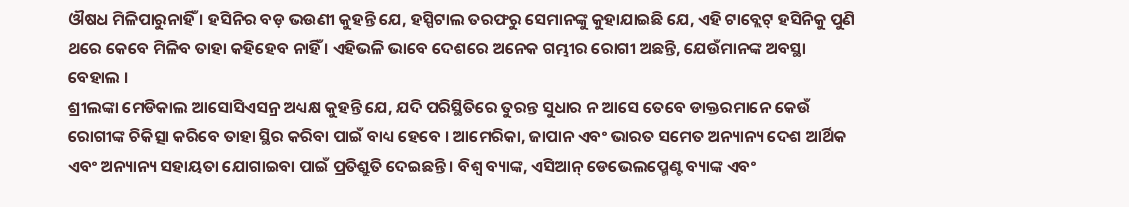ଔଷଧ ମିଳିପାରୁନାହିଁ । ହସିନିର ବଡ଼ ଭଉଣୀ କୁହନ୍ତି ଯେ, ହସ୍ପିଟାଲ ତରଫରୁ ସେମାନଙ୍କୁ କୁହାଯାଇଛି ଯେ, ଏହି ଟାବ୍ଲେଟ୍ ହସିନିକୁ ପୁଣି ଥରେ କେବେ ମିଳିବ ତାହା କହିହେବ ନାହିଁ । ଏହିଭଳି ଭାବେ ଦେଶରେ ଅନେକ ଗମ୍ଭୀର ରୋଗୀ ଅଛନ୍ତି, ଯେଉଁମାନଙ୍କ ଅବସ୍ଥା ବେହାଲ ।
ଶ୍ରୀଲଙ୍କା ମେଡିକାଲ ଆସୋସିଏସନ୍ର ଅଧ୍ୟକ୍ଷ କୁହନ୍ତି ଯେ, ଯଦି ପରିସ୍ଥିତିରେ ତୁରନ୍ତ ସୁଧାର ନ ଆସେ ତେବେ ଡାକ୍ତରମାନେ କେଉଁ ରୋଗୀଙ୍କ ଚିକିତ୍ସା କରିବେ ତାହା ସ୍ଥିର କରିବା ପାଇଁ ବାଧ୍ୟ ହେବେ । ଆମେରିକା, ଜାପାନ ଏବଂ ଭାରତ ସମେତ ଅନ୍ୟାନ୍ୟ ଦେଶ ଆର୍ଥିକ ଏବଂ ଅନ୍ୟାନ୍ୟ ସହାୟତା ଯୋଗାଇବା ପାଇଁ ପ୍ରତିଶ୍ରୁତି ଦେଇଛନ୍ତି । ବିଶ୍ୱ ବ୍ୟାଙ୍କ, ଏସିଆନ୍ ଡେଭେଲପ୍ମେଣ୍ଟ ବ୍ୟାଙ୍କ ଏବଂ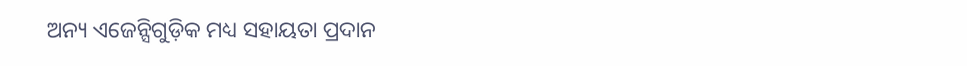ଅନ୍ୟ ଏଜେନ୍ସିଗୁଡ଼ିକ ମଧ୍ୟ ସହାୟତା ପ୍ରଦାନ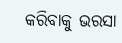କରିବାକୁ ଭରସା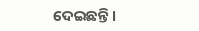ଦେଇଛନ୍ତି ।